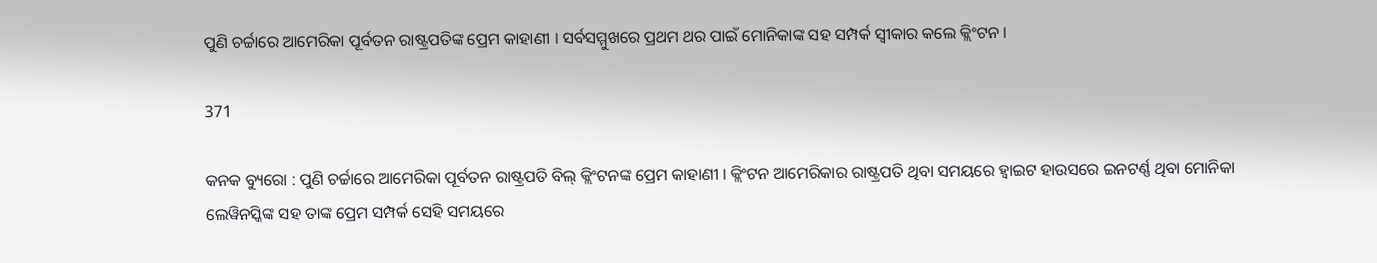ପୁଣି ଚର୍ଚ୍ଚାରେ ଆମେରିକା ପୂର୍ବତନ ରାଷ୍ଟ୍ରପତିଙ୍କ ପ୍ରେମ କାହାଣୀ । ସର୍ବସମ୍ମୁଖରେ ପ୍ରଥମ ଥର ପାଇଁ ମୋନିକାଙ୍କ ସହ ସମ୍ପର୍କ ସ୍ୱୀକାର କଲେ କ୍ଲିଂଟନ ।

371

କନକ ବ୍ୟୁରୋ : ପୁଣି ଚର୍ଚ୍ଚାରେ ଆମେରିକା ପୂର୍ବତନ ରାଷ୍ଟ୍ରପତି ବିଲ୍ କ୍ଲିଂଟନଙ୍କ ପ୍ରେମ କାହାଣୀ । କ୍ଲିଂଟନ ଆମେରିକାର ରାଷ୍ଟ୍ରପତି ଥିବା ସମୟରେ ହ୍ୱାଇଟ ହାଉସରେ ଇନଟର୍ଣ୍ଣ ଥିବା ମୋନିକା ଲେୱିନସ୍କିଙ୍କ ସହ ତାଙ୍କ ପ୍ରେମ ସମ୍ପର୍କ ସେହି ସମୟରେ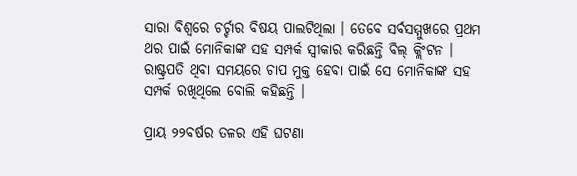ସାରା ବିଶ୍ୱରେ ଚର୍ଚ୍ଚାର ବିଷୟ ପାଲଟିଥିଲା । ତେବେ ସର୍ବସମ୍ମୁଖରେ ପ୍ରଥମ ଥର ପାଇଁ ମୋନିକାଙ୍କ ସହ ସମ୍ପର୍କ ସ୍ୱୀକାର କରିଛନ୍ତି ବିଲ୍ କ୍ଲିଂଟନ । ରାଷ୍ଟ୍ରପତି ଥିବା ସମୟରେ ଚାପ ମୁକ୍ତ ହେବା ପାଇଁ ସେ ମୋନିକାଙ୍କ ସହ ସମ୍ପର୍କ ରଖିଥିଲେ ବୋଲି କହିଛନ୍ତି ।

ପ୍ରାୟ ୨୨ବର୍ଷର ତଳର ଏହି ଘଟଣା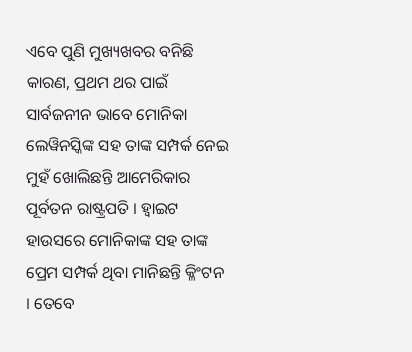ଏବେ ପୁଣି ମୁଖ୍ୟଖବର ବନିଛି କାରଣ, ପ୍ରଥମ ଥର ପାଇଁ ସାର୍ବଜନୀନ ଭାବେ ମୋନିକା ଲେୱିନସ୍କିଙ୍କ ସହ ତାଙ୍କ ସମ୍ପର୍କ ନେଇ ମୁହଁ ଖୋଲିଛନ୍ତି ଆମେରିକାର ପୂର୍ବତନ ରାଷ୍ଟ୍ରପତି । ହ୍ୱାଇଟ ହାଉସରେ ମୋନିକାଙ୍କ ସହ ତାଙ୍କ ପ୍ରେମ ସମ୍ପର୍କ ଥିବା ମାନିଛନ୍ତି କ୍ଳିଂଟନ । ତେବେ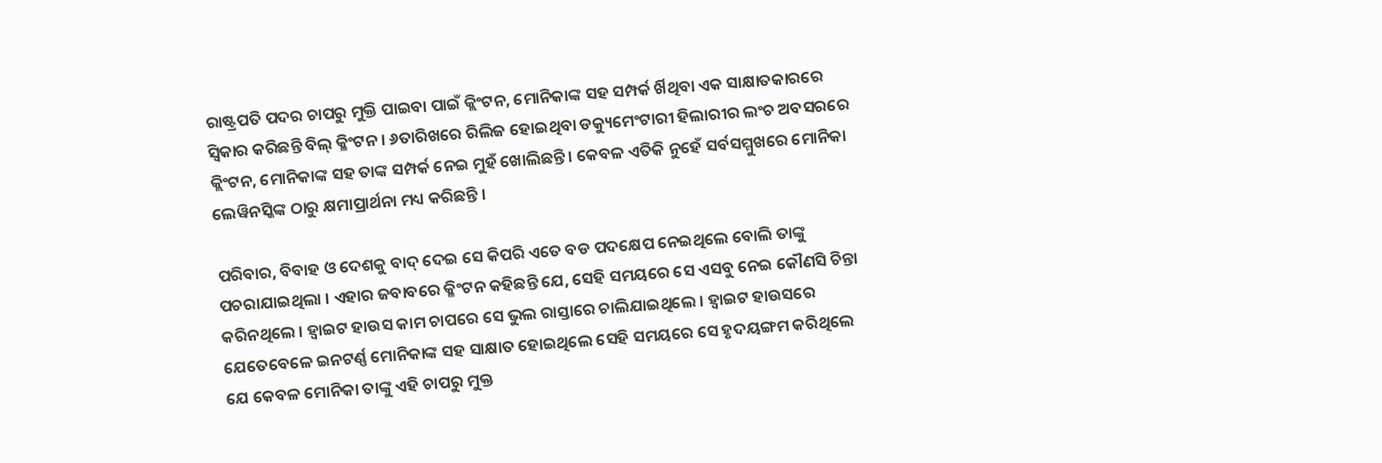ରାଷ୍ଟ୍ରପତି ପଦର ଚାପରୁ ମୁକ୍ତି ପାଇବା ପାଇଁ କ୍ଲିଂଟନ, ମୋନିକାଙ୍କ ସହ ସମ୍ପର୍କ ର୍ଖିଥିବା ଏକ ସାକ୍ଷାତକାରରେ ସ୍ୱିକାର କରିଛନ୍ତି ବିଲ୍ କ୍ଳିଂଟନ । ୬ତାରିଖରେ ରିଲିଜ ହୋଇଥିବା ଡକ୍ୟୁମେଂଟାରୀ ହିଲାରୀର ଲଂଚ ଅବସରରେ କ୍ଲିଂଟନ, ମୋନିକାଙ୍କ ସହ ତାଙ୍କ ସମ୍ପର୍କ ନେଇ ମୁହଁ ଖୋଲିଛନ୍ତି । କେବଳ ଏତିକି ନୁହେଁ ସର୍ବସମ୍ମୁଖରେ ମୋନିକା ଲେୱିନସ୍କିଙ୍କ ଠାରୁ କ୍ଷମାପ୍ରାର୍ଥନା ମଧ୍ୟ କରିଛନ୍ତି ।

ପରିବାର, ବିବାହ ଓ ଦେଶକୁ ବାଦ୍ ଦେଇ ସେ କିପରି ଏତେ ବଡ ପଦକ୍ଷେପ ନେଇଥିଲେ ବୋଲି ତାଙ୍କୁ ପଚରାଯାଇଥିଲା । ଏହାର ଜବାବରେ କ୍ଳିଂଟନ କହିଛନ୍ତି ଯେ, ସେହି ସମୟରେ ସେ ଏସବୁ ନେଇ କୌଣସି ଚିନ୍ତା କରିନଥିଲେ । ହ୍ୱାଇଟ ହାଉସ କାମ ଚାପରେ ସେ ଭୁଲ ରାସ୍ତାରେ ଚାଲିଯାଇଥିଲେ । ହ୍ୱାଇଟ ହାଉସରେ ଯେତେବେଳେ ଇନଟର୍ଣ୍ଣ ମୋନିକାଙ୍କ ସହ ସାକ୍ଷାତ ହୋଇଥିଲେ ସେହି ସମୟରେ ସେ ହୃଦୟଙ୍ଗମ କରିଥିଲେ ଯେ କେବଳ ମୋନିକା ତାଙ୍କୁ ଏହି ଚାପରୁ ମୁକ୍ତ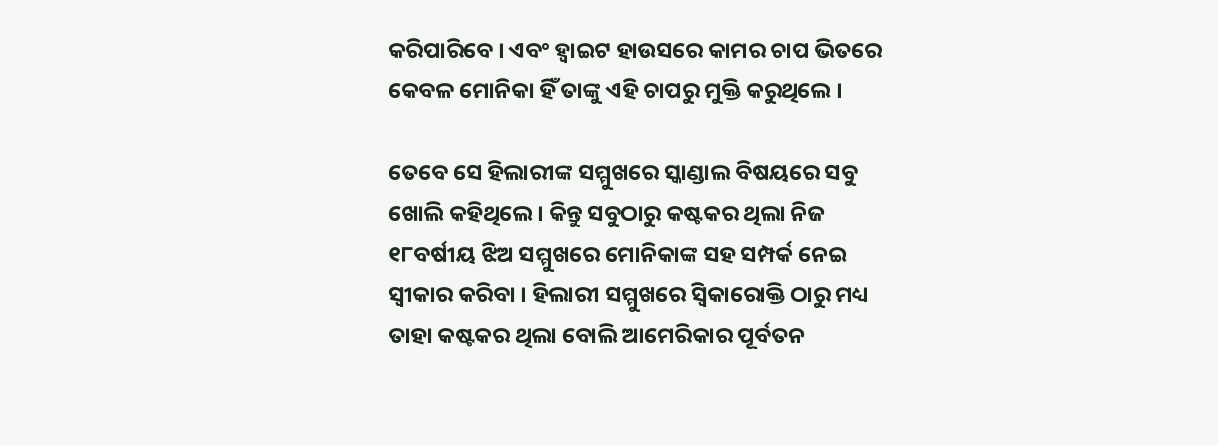କରିପାରିବେ । ଏବଂ ହ୍ୱାଇଟ ହାଉସରେ କାମର ଚାପ ଭିତରେ କେବଳ ମୋନିକା ହିଁ ତାଙ୍କୁ ଏହି ଚାପରୁ ମୁକ୍ତି କରୁଥିଲେ ।

ତେବେ ସେ ହିଲାରୀଙ୍କ ସମ୍ମୁଖରେ ସ୍କାଣ୍ଡାଲ ବିଷୟରେ ସବୁ ଖୋଲି କହିଥିଲେ । କିନ୍ତୁ ସବୁଠାରୁ କଷ୍ଟକର ଥିଲା ନିଜ ୧୮ବର୍ଷୀୟ ଝିଅ ସମ୍ମୁଖରେ ମୋନିକାଙ୍କ ସହ ସମ୍ପର୍କ ନେଇ ସ୍ୱୀକାର କରିବା । ହିଲାରୀ ସମ୍ମୁଖରେ ସ୍ୱିକାରୋକ୍ତି ଠାରୁ ମଧ୍ୟ ତାହା କଷ୍ଟକର ଥିଲା ବୋଲି ଆମେରିକାର ପୂର୍ବତନ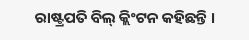ରାଷ୍ଟ୍ରପତି ବିଲ୍ କ୍ଲିଂଟନ କହିଛନ୍ତି ।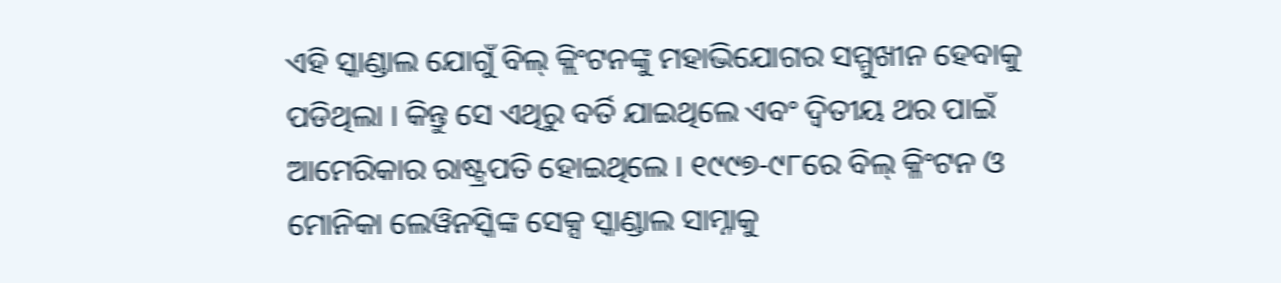ଏହି ସ୍କାଣ୍ଡାଲ ଯୋଗୁଁ ବିଲ୍ କ୍ଲିଂଟନଙ୍କୁ ମହାଭିଯୋଗର ସମ୍ମୁଖୀନ ହେବାକୁ ପଡିଥିଲା । କିନ୍ତୁ ସେ ଏଥିରୁ ବର୍ତି ଯାଇଥିଲେ ଏବଂ ଦ୍ୱିତୀୟ ଥର ପାଇଁ ଆମେରିକାର ରାଷ୍ଟ୍ରପତି ହୋଇଥିଲେ । ୧୯୯୭-୯୮ରେ ବିଲ୍ କ୍ଳିଂଟନ ଓ ମୋନିକା ଲେୱିନସ୍କିଙ୍କ ସେକ୍ସ ସ୍କାଣ୍ଡାଲ ସାମ୍ନାକୁ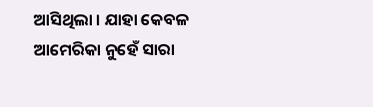ଆସିଥିଲା । ଯାହା କେବଳ ଆମେରିକା ନୁହେଁ ସାରା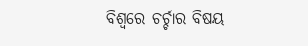ବିଶ୍ୱରେ ଚର୍ଚ୍ଚାର ବିଷୟ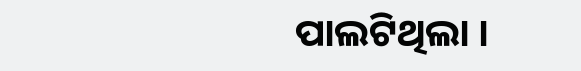ପାଲଟିଥିଲା ।